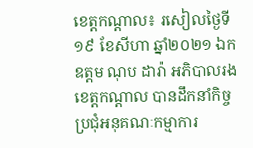ខេត្តកណ្តាល៖ រសៀលថ្ងៃទី១៩ ខែសីហា ឆ្នាំ២០២១ ឯកឧត្តម ណុប ដារ៉ា អភិបាលរងខេត្តកណ្តាល បានដឹកនាំកិច្ចប្រជុំអនុគណៈកម្មាការ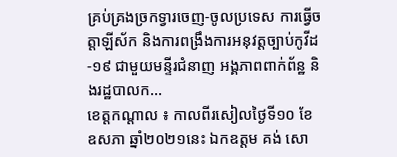គ្រប់គ្រងច្រកទ្វារចេញ-ចូលប្រទេស ការធ្វើចត្តាឡីស័ក និងការពង្រឹងការអនុវត្តច្បាប់កូវីដ-១៩ ជាមួយមន្ទីរជំនាញ អង្គភាពពាក់ព័ន្ឋ និងរដ្ឋបាលក...
ខេត្តកណ្តាល ៖ កាលពីរសៀលថ្ងៃទី១០ ខែឧសភា ឆ្នាំ២០២១នេះ ឯកឧត្តម គង់ សោ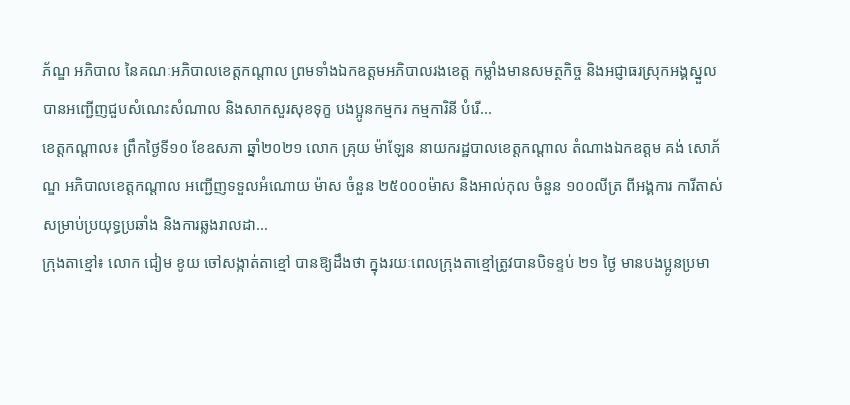ភ័ណ្ឌ អភិបាល នៃគណៈអភិបាលខេត្តកណ្តាល ព្រមទាំងឯកឧត្តមអភិបាលរងខេត្ត កម្លាំងមានសមត្ថកិច្ច និងអជ្ញាធរស្រុកអង្គស្នួល បានអញ្ជើញជួបសំណេះសំណាល និងសាកសួរសុខទុក្ខ បងប្អូនកម្មករ កម្មការិនី បំរើ...
ខេត្តកណ្ដាល៖ ព្រឹកថ្ងៃទី១០ ខែឧសភា ឆ្នាំ២០២១ លោក គ្រុយ ម៉ាឡែន នាយករដ្ឋបាលខេត្តកណ្ដាល តំណាងឯកឧត្តម គង់ សោភ័ណ្ឌ អភិបាលខេត្តកណ្ដាល អញ្ជើញទទួលអំណោយ ម៉ាស ចំនួន ២៥០០០ម៉ាស និងអាល់កុល ចំនួន ១០០លីត្រ ពីអង្គការ ការីតាស់ សម្រាប់ប្រយុទ្ធប្រឆាំង និងការឆ្លងរាលដា...
ក្រុងតាខ្មៅ៖ លោក ជៀម ខូយ ចៅសង្កាត់តាខ្មៅ បានឱ្យដឹងថា ក្នុងរយៈពេលក្រុងតាខ្មៅត្រូវបានបិទខ្ទប់ ២១ ថ្ងៃ មានបងប្អូនប្រមា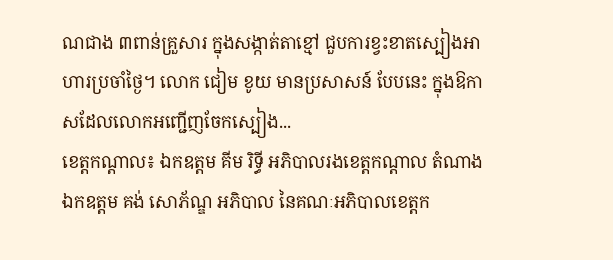ណជាង ៣ពាន់គ្រួសារ ក្នុងសង្កាត់តាខ្មៅ ជួបការខ្វះខាតស្បៀងអាហារប្រចាំថ្ងៃ។ លោក ជៀម ខូយ មានប្រសាសន៍ បែបនេះ ក្នុងឱកាសដែលលោកអញ្ជើញចែកស្បៀង...
ខេត្តកណ្តាល៖ ឯកឧត្តម គីម រិទ្ធី អភិបាលរងខេត្តកណ្តាល តំណាងឯកឧត្តម គង់ សោភ័ណ្ឌ អភិបាល នៃគណៈអភិបាលខេត្តក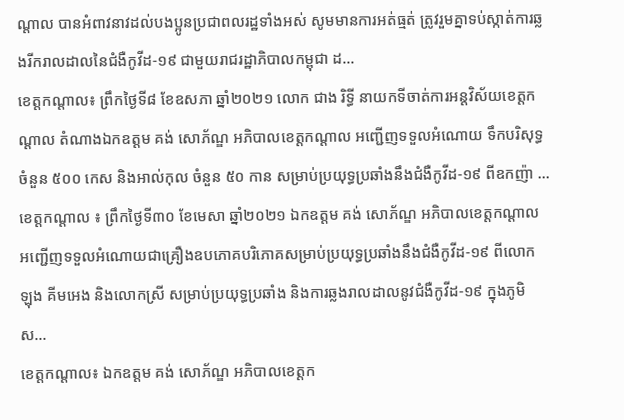ណ្តាល បានអំពាវនាវដល់បងប្អូនប្រជាពលរដ្ឋទាំងអស់ សូមមានការអត់ធ្មត់ ត្រូវរួមគ្នាទប់ស្កាត់ការឆ្លងរីករាលដាលនៃជំងឺកូវីដ-១៩ ជាមួយរាជរដ្ឋាភិបាលកម្ពុជា ដ...
ខេត្តកណ្ដាល៖ ព្រឹកថ្ងៃទី៨ ខែឧសភា ឆ្នាំ២០២១ លោក ជាង រិទ្ធី នាយកទីចាត់ការអន្តវិស័យខេត្តកណ្ដាល តំណាងឯកឧត្តម គង់ សោភ័ណ្ឌ អភិបាលខេត្តកណ្ដាល អញ្ជើញទទួលអំណោយ ទឹកបរិសុទ្ធ ចំនួន ៥០០ កេស និងអាល់កុល ចំនួន ៥០ កាន សម្រាប់ប្រយុទ្ធប្រឆាំងនឹងជំងឺកូវីដ-១៩ ពីឧកញ៉ា ...
ខេត្តកណ្ដាល ៖ ព្រឹកថ្ងៃទី៣០ ខែមេសា ឆ្នាំ២០២១ ឯកឧត្តម គង់ សោភ័ណ្ឌ អភិបាលខេត្តកណ្ដាល អញ្ជើញទទួលអំណោយជាគ្រឿងឧបភោគបរិភោគសម្រាប់ប្រយុទ្ធប្រឆាំងនឹងជំងឺកូវីដ-១៩ ពីលោក ឡុង គីមអេង និងលោកស្រី សម្រាប់ប្រយុទ្ធប្រឆាំង និងការឆ្លងរាលដាលនូវជំងឺកូវីដ-១៩ ក្នុងភូមិស...
ខេត្តកណ្ដាល៖ ឯកឧត្តម គង់ សោភ័ណ្ឌ អភិបាលខេត្តក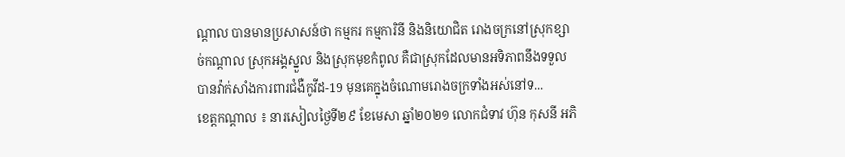ណ្ដាល បានមានប្រសាសន៍ថា កម្មករ កម្មការិនី និងនិយោជិត រោងចក្រនៅស្រុកខ្សាច់កណ្ដាល ស្រុកអង្គស្នួល និងស្រុកមុខកំពូល គឺជាស្រុកដែលមានអទិភាពនឹងទទួលបានវ៉ាក់សាំងការពារជំងឺកូវីដ-19 មុនគេក្នុងចំណោមរោងចក្រទាំងអស់នៅទ...
ខេត្តកណ្តាល ៖ នារសៀលថ្ងៃទី២៩ ខែមេសា ឆ្នាំ២០២១ លោកជំទាវ ហ៊ុន កុសនី អភិ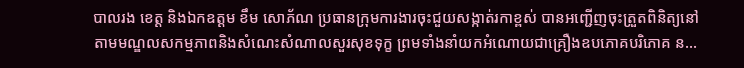បាលរង ខេត្ត និងឯកឧត្តម ខឹម សោភ័ណ ប្រធានក្រុមការងារចុះជួយសង្កាត់រកាខ្ពស់ បានអញ្ជើញចុះត្រួតពិនិត្យនៅតាមមណ្ឌលសកម្មភាពនិងសំណេះសំណាលសួរសុខទុក្ខ ព្រមទាំងនាំយកអំណោយជាគ្រឿងឧបភោគបរិភោគ ន...